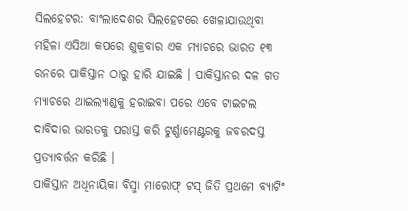ସିଲହେଟର: ବାଂଲାଦେଶର ସିଲହେଟରେ ଖେଳାଯାଉଥିବା ମହିଳା ଏସିଆ କପରେ ଶୁକ୍ରବାର ଏକ ମ୍ୟାଚରେ ଭାରତ ୧୩ ରନରେ ପାକିସ୍ତାନ ଠାରୁ ହାରି ଯାଇଛି । ପାକିସ୍ତାନର ଦଳ ଗତ ମ୍ୟାଚରେ ଥାଇଲ୍ୟାଣ୍ଡକୁ ହରାଇବା ପରେ ଏବେ ଟାଇଟଲ ଦାବିଦାର ଭାରତକୁ ପରାସ୍ତ କରି ଟୁର୍ଣ୍ଣାମେଣ୍ଟରକୁ ଜବରଦସ୍ତ ପ୍ରତ୍ୟାବର୍ତ୍ତନ କରିଛି ।
ପାକିସ୍ତାନ ଅଧିନାୟିକା ବିସ୍ମା ମାରୋଫ୍ ଟସ୍ ଜିତି ପ୍ରଥମେ ବ୍ୟାଟିଂ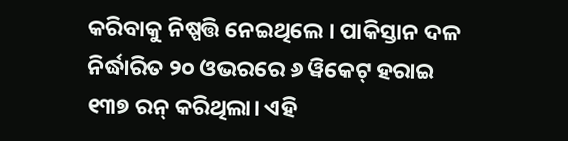କରିବାକୁ ନିଷ୍ପତ୍ତି ନେଇଥିଲେ । ପାକିସ୍ତାନ ଦଳ ନିର୍ଦ୍ଧାରିତ ୨୦ ଓଭରରେ ୬ ୱିକେଟ୍ ହରାଇ ୧୩୭ ରନ୍ କରିଥିଲା। ଏହି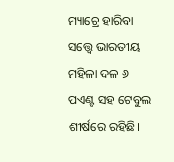ମ୍ୟାଚ୍ରେ ହାରିବା ସତ୍ତ୍ୱେ ଭାରତୀୟ ମହିଳା ଦଳ ୬ ପଏଣ୍ଟ ସହ ଟେବୁଲ ଶୀର୍ଷରେ ରହିଛି।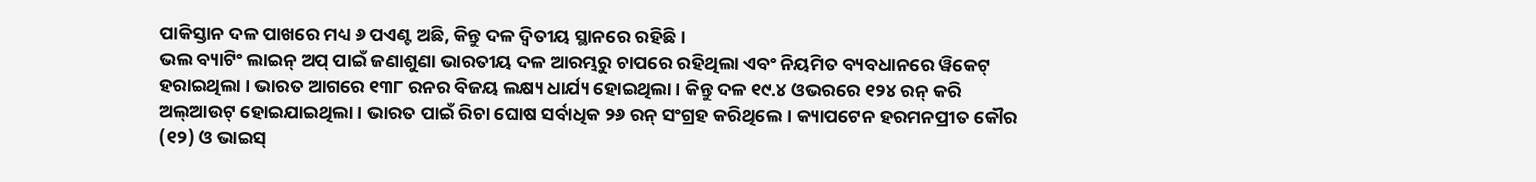ପାକିସ୍ତାନ ଦଳ ପାଖରେ ମଧ୍ୟ ୬ ପଏଣ୍ଟ ଅଛି, କିନ୍ତୁ ଦଳ ଦ୍ୱିତୀୟ ସ୍ଥାନରେ ରହିଛି।
ଭଲ ବ୍ୟାଟିଂ ଲାଇନ୍ ଅପ୍ ପାଇଁ ଜଣାଶୁଣା ଭାରତୀୟ ଦଳ ଆରମ୍ଭରୁ ଚାପରେ ରହିଥିଲା ଏବଂ ନିୟମିତ ବ୍ୟବଧାନରେ ୱିକେଟ୍ ହରାଇଥିଲା । ଭାରତ ଆଗରେ ୧୩୮ ରନର ବିଜୟ ଲକ୍ଷ୍ୟ ଧାର୍ଯ୍ୟ ହୋଇଥିଲା । କିନ୍ତୁ ଦଳ ୧୯.୪ ଓଭରରେ ୧୨୪ ରନ୍ କରି ଅଲ୍ଆଉଟ୍ ହୋଇଯାଇଥିଲା। ଭାରତ ପାଇଁ ରିଚା ଘୋଷ ସର୍ବାଧିକ ୨୬ ରନ୍ ସଂଗ୍ରହ କରିଥିଲେ। କ୍ୟାପଟେନ ହରମନପ୍ରୀତ କୌର (୧୨) ଓ ଭାଇସ୍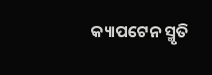କ୍ୟାପଟେନ ସ୍ମୃତି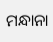ମନ୍ଧାନା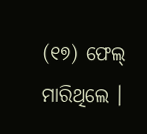(୧୭) ଫେଲ୍ ମାରିଥିଲେ ।